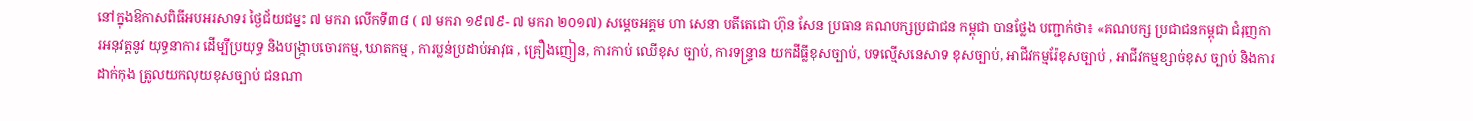នៅក្នុងឱកាសពិធីអបអរសាទរ ថ្ងៃជ័យជម្នះ ៧ មករា លើកទី៣៨ ( ៧ មករា ១៩៧៩- ៧ មករា ២០១៧) សម្តេចអគ្គម ហា សេនា បតីតេជោ ហ៊ុន សែន ប្រធាន គណបក្សប្រជាជន កម្ពុជា បានថ្លែង បញ្ជាក់ថា៖ «គណបក្ស ប្រជាជនកម្ពុជា ជំរុញកា រអនុវត្តនូវ យុទ្ធនាការ ដើម្បីប្រយុទ្ធ និងបង្ក្រាបចោរកម្ម, ឃាតកម្ម , ការប្លន់ប្រដាប់អាវុធ , គ្រឿងញៀន, ការកាប់ ឈើខុស ច្បាប់, ការទន្ទ្រាន យកដីធ្លីខុសច្បាប់, បទល្មើសនេសាទ ខុសច្បាប់, អាជីវកម្មរ៉ែខុសច្បាប់ , អាជីវកម្មខ្សាច់ខុស ច្បាប់ និងការ ដាក់កុង ត្រូលយកលុយខុសច្បាប់ ជនណា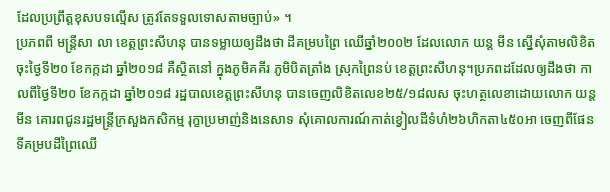ដែលប្រព្រឹត្តខុសបទល្មើស ត្រូវតែទទួលទោសតាមច្បាប់» ។
ប្រភពពី មន្ត្រីសា លា ខេត្តព្រះសីហនុ បានទម្លាយឲ្យដឹងថា ដីគម្របព្រៃ ឈើឆ្នាំ២០០២ ដែលលោក យន្ត មីន ស្នើសុំតាមលិខិត ចុះថ្ងៃទី២០ ខែកក្កដា ឆ្នាំ២០១៨ គឺស្ថិតនៅ ក្នុងភូមិគគីរ ភូមិបិតត្រាំង ស្រុកព្រៃនប់ ខេត្តព្រះសីហនុ។ប្រភពដដែលឲ្យដឹងថា កាលពីថ្ងៃទី២០ ខែកក្កដា ឆ្នាំ២០១៨ រដ្ឋបាលខេត្តព្រះសីហនុ បានចេញលិខិតលេខ២៥/១៨លស ចុះហត្ថលេខាដោយលោក យន្ត មីន គោរពជូនរដ្ឋមន្ត្រីក្រសួងកសិកម្ម រុក្ខាប្រមាញ់និងនេសាទ សុំគោលការណ៍កាត់ខ្វៀលដីទំហំ២៦ហិកតា៤៥០អា ចេញពីផែនទីគម្របដីព្រៃឈើ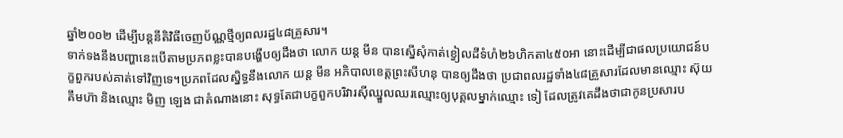ឆ្នាំ២០០២ ដើម្បីបន្តនីតិវិធីចេញប័ណ្ណថ្មីឲ្យពលរដ្ឋ៤៨គ្រួសារ។
ទាក់ទងនឹងបញ្ហានេះបើតាមប្រភពខ្លះបានបង្ហើបឲ្យដឹងថា លោក យន្ត មីន បានស្នើសុំកាត់ខ្វៀលដីទំហំ២៦ហិកតា៤៥០អា នោះដើម្បីជាផលប្រយោជន៍បក្ខពួករបស់គាត់ទៅវិញទេ។ប្រភពដែលស្និទ្ធនឹងលោក យន្ត មីន អភិបាលខេត្តព្រះសីហនុ បានឲ្យដឹងថា ប្រជាពលរដ្ឋទាំង៤៨គ្រួសារដែលមានឈ្មោះ ស៊ុយ គឹមហ៊ា និងឈ្មោះ មិញ ឡេង ជាតំណាងនោះ សុទ្ធតែជាបក្ខពួកបរិវារស៊ីឈ្នួលឈរឈ្មោះឲ្យបុគ្គលម្នាក់ឈ្មោះ ទៀ ដែលត្រូវគេដឹងថាជាកូនប្រសារប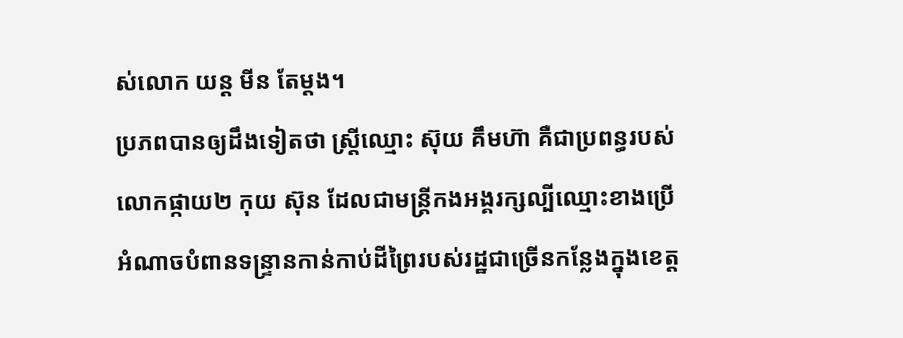ស់លោក យន្ត មីន តែម្តង។
ប្រភពបានឲ្យដឹងទៀតថា ស្ត្រីឈ្មោះ ស៊ុយ គឹមហ៊ា គឺជាប្រពន្ធរបស់លោកផ្កាយ២ កុយ ស៊ុន ដែលជាមន្ត្រីកងអង្គរក្សល្បីឈ្មោះខាងប្រើអំណាចបំពានទន្ទ្រានកាន់កាប់ដីព្រៃរបស់រដ្ឋជាច្រើនកន្លែងក្នុងខេត្ត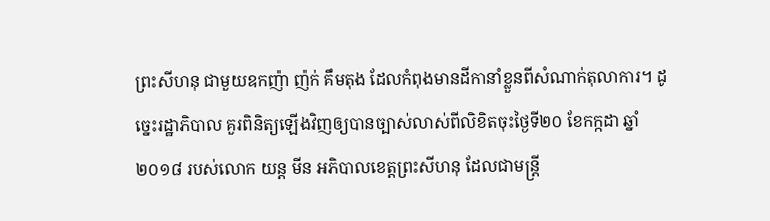ព្រះសីហនុ ជាមួយឧកញ៉ា ញ៉ក់ គឹមតុង ដែលកំពុងមានដីកានាំខ្លួនពីសំណាក់តុលាការ។ ដូច្នេះរដ្ឋាភិបាល គួរពិនិត្យឡើងវិញឲ្យបានច្បាស់លាស់ពីលិខិតចុះថ្ងៃទី២០ ខែកក្កដា ឆ្នាំ២០១៨ របស់លោក យន្ត មីន អភិបាលខេត្តព្រះសីហនុ ដែលជាមន្ត្រី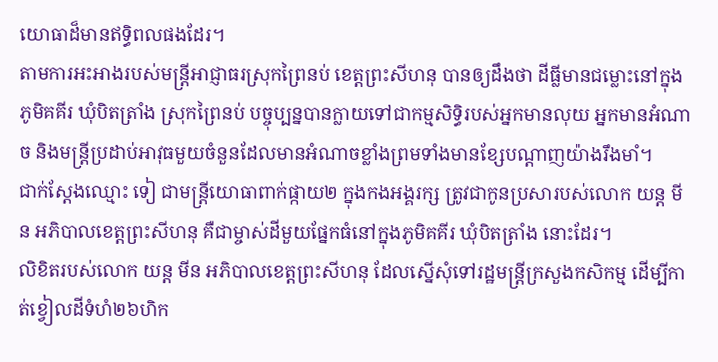យោធាដ៏មានឥទ្ធិពលផងដែរ។
តាមការអះអាងរបស់មន្ត្រីអាជ្ញាធរស្រុកព្រៃនប់ ខេត្តព្រះសីហនុ បានឲ្យដឹងថា ដីធ្លីមានជម្លោះនៅក្នុងភូមិគគីរ ឃុំបិតត្រាំង ស្រុកព្រៃនប់ បច្ចុប្បន្នបានក្លាយទៅជាកម្មសិទ្ធិរបស់អ្នកមានលុយ អ្នកមានអំណាច និងមន្ត្រីប្រដាប់អាវុធមួយចំនួនដែលមានអំណាចខ្លាំងព្រមទាំងមានខ្សែបណ្ដាញយ៉ាងរឹងមាំ។
ជាក់ស្ដែងឈ្មោះ ទៀ ជាមន្ត្រីយោធាពាក់ផ្កាយ២ ក្នុងកងអង្គរក្ស ត្រូវជាកូនប្រសារបស់លោក យន្ត មីន អភិបាលខេត្តព្រះសីហនុ គឺជាម្ចាស់ដីមួយផ្នែកធំនៅក្នុងភូមិគគីរ ឃុំបិតត្រាំង នោះដែរ។
លិខិតរបស់លោក យន្ត មីន អភិបាលខេត្តព្រះសីហនុ ដែលស្នើសុំទៅរដ្ឋមន្ត្រីក្រសួងកសិកម្ម ដើម្បីកាត់ខ្វៀលដីទំហំ២៦ហិក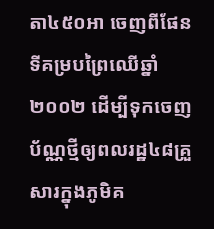តា៤៥០អា ចេញពីផែនទីគម្របព្រៃឈើឆ្នាំ២០០២ ដើម្បីទុកចេញប័ណ្ណថ្មីឲ្យពលរដ្ឋ៤៨គ្រួសារក្នុងភូមិគ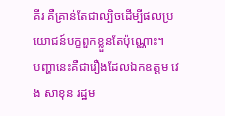គីរ គឺគ្រាន់តែជាល្បិចដើម្បីផលប្រយោជន៍បក្ខពួកខ្លួនតែប៉ុណ្ណោះ។
បញ្ហានេះគឺជារឿងដែលឯកឧត្តម វេង សាខុន រដ្ឋម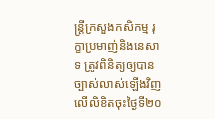ន្ត្រីក្រសួងកសិកម្ម រុក្ខាប្រមាញ់និងនេសាទ ត្រូវពិនិត្យឲ្យបានច្បាស់លាស់ឡើងវិញលើលិខិតចុះថ្ងៃទី២០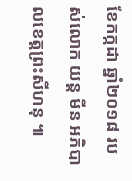ខែកក្កដា ឆ្នាំ២០១៨ របស់លោក យន្ត មីន អភិបាលខេត្តព្រះសីហនុ ៕